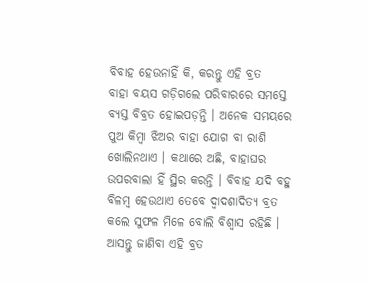ବିବାହ ହେଉନାହିଁ କି, କରନ୍ତୁ ଏହି ବ୍ରତ
ବାହା ବୟସ ଗଡ଼ିଗଲେ ପରିବାରରେ ସମସ୍ତେ ବ୍ୟସ୍ତ ବିବ୍ରତ ହୋଇପଡ଼ନ୍ତି । ଅନେକ ସମୟରେ ପୁଅ କିମ୍ବା ଝିଅର ବାହା ଯୋଗ ବା ରାଶି ଖୋଲିନଥାଏ । କଥାରେ ଅଛି, ବାହାଘର ଉପରବାଲା ହିଁ ସ୍ଥିର କରନ୍ତି । ବିବାହ ଯଦି ବହୁ ବିଳମ୍ବ ହେଉଥାଏ ତେବେ ଦ୍ୱାଦଶାଦିତ୍ୟ ବ୍ରତ କଲେ ସୁଫଳ ମିଳେ ବୋଲି ବିଶ୍ୱାସ ରହିଛି । ଆସନ୍ତୁ ଜାଣିବା ଏହି ବ୍ରତ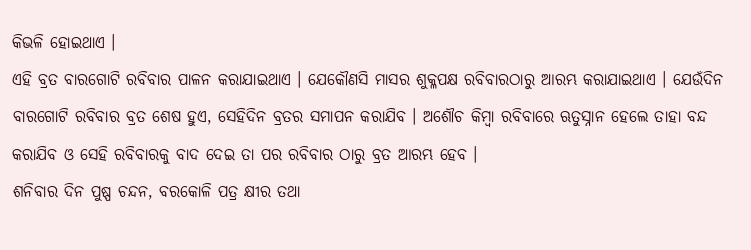କିଭଳି ହୋଇଥାଏ ।
ଏହି ବ୍ରତ ବାରଗୋଟି ରବିବାର ପାଳନ କରାଯାଇଥାଏ । ଯେକୌଣସି ମାସର ଶୁକ୍ଳପକ୍ଷ ରବିବାରଠାରୁ ଆରମ୍ଭ କରାଯାଇଥାଏ । ଯେଉଁଦିନ ବାରଗୋଟି ରବିବାର ବ୍ରତ ଶେଷ ହୁଏ, ସେହିଦିନ ବ୍ରତର ସମାପନ କରାଯିବ । ଅଶୌଚ କିମ୍ବା ରବିବାରେ ଋତୁସ୍ନାନ ହେଲେ ତାହା ବନ୍ଦ କରାଯିବ ଓ ସେହି ରବିବାରକୁ ବାଦ ଦେଇ ତା ପର ରବିବାର ଠାରୁ ବ୍ରତ ଆରମ୍ଭ ହେବ ।
ଶନିବାର ଦିନ ପୁଷ୍ପ ଚନ୍ଦନ, ବରକୋଳି ପତ୍ର କ୍ଷୀର ତଥା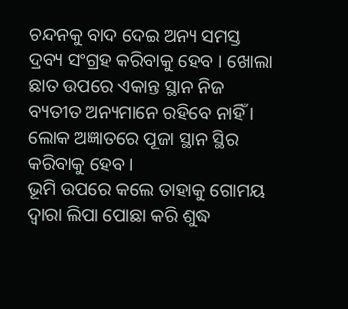ଚନ୍ଦନକୁ ବାଦ ଦେଇ ଅନ୍ୟ ସମସ୍ତ ଦ୍ରବ୍ୟ ସଂଗ୍ରହ କରିବାକୁ ହେବ । ଖୋଲା ଛାତ ଉପରେ ଏକାନ୍ତ ସ୍ଥାନ ନିଜ ବ୍ୟତୀତ ଅନ୍ୟମାନେ ରହିବେ ନାହିଁ । ଲୋକ ଅଜ୍ଞାତରେ ପୂଜା ସ୍ଥାନ ସ୍ଥିର କରିବାକୁ ହେବ ।
ଭୂମି ଉପରେ କଲେ ତାହାକୁ ଗୋମୟ ଦ୍ୱାରା ଲିପା ପୋଛା କରି ଶୁଦ୍ଧ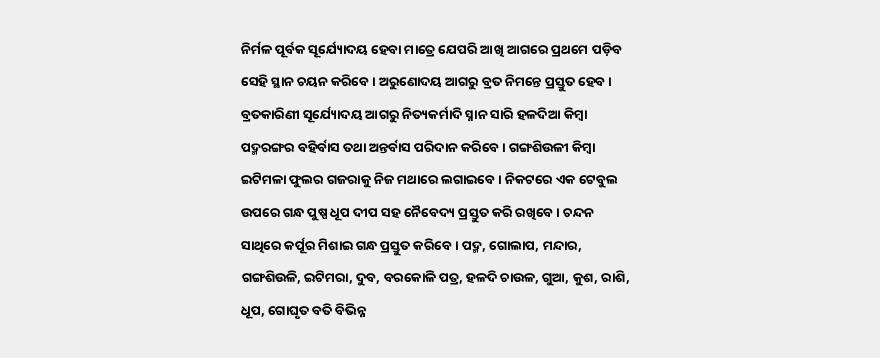ନିର୍ମଳ ପୂର୍ବକ ସୂର୍ଯ୍ୟୋଦୟ ହେବା ମାତ୍ରେ ଯେପରି ଆଖି ଆଗରେ ପ୍ରଥମେ ପଡ଼ିବ ସେହି ସ୍ଥାନ ଚୟନ କରିବେ । ଅରୁଣୋଦୟ ଆଗରୁ ବ୍ରତ ନିମନ୍ତେ ପ୍ରସ୍ତୁତ ହେବ ।
ବ୍ରତକାରିଣୀ ସୂର୍ଯ୍ୟୋଦୟ ଆଗରୁ ନିତ୍ୟକର୍ମାଦି ସ୍ନାନ ସାରି ହଳଦିଆ କିମ୍ବା ପଦ୍ମରଙ୍ଗର ବହିର୍ବାସ ତଥା ଅନ୍ତର୍ବାସ ପରିଦାନ କରିବେ । ଗଙ୍ଗଶିଉଳୀ କିମ୍ବା ଇଟିମଳା ଫୁଲର ଗଜରାକୁ ନିଜ ମଥାରେ ଲଗାଇବେ । ନିକଟରେ ଏକ ଟେବୁଲ ଉପରେ ଗନ୍ଧ ପୁଷ୍ପ ଧୂପ ଦୀପ ସହ ନୈବେଦ୍ୟ ପ୍ରସ୍ତୁତ କରି ରଖିବେ । ଚନ୍ଦନ ସାଥିରେ କର୍ପୂର ମିଶାଇ ଗନ୍ଧ ପ୍ରସ୍ତୁତ କରିବେ । ପଦ୍ମ, ଗୋଲାପ, ମନ୍ଦାର, ଗଙ୍ଗଶିଉଳି, ଇଟିମରା, ଦୁବ, ବରକୋଳି ପତ୍ର, ହଳଦି ଚାଉଳ, ଗୁଆ, କୁଶ, ରାଶି, ଧୂପ, ଗୋଘୃତ ବତି ବିଭିନ୍ନ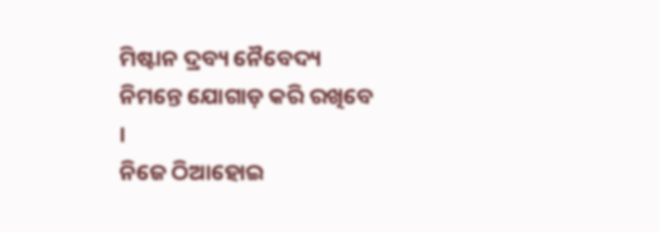ମିଷ୍ଟାନ ଦ୍ରବ୍ୟ ନୈବେଦ୍ୟ ନିମନ୍ତେ ଯୋଗାଡ଼ କରି ରଖିବେ ।
ନିଜେ ଠିଆହୋଇ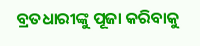ବ୍ରତଧାରୀଙ୍କୁ ପୂଜା କରିବାକୁ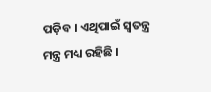ପଡ଼ିବ । ଏଥିପାଇଁ ସ୍ୱତନ୍ତ୍ର ମନ୍ତ୍ର ମଧ୍ୟ ରହିଛି ।